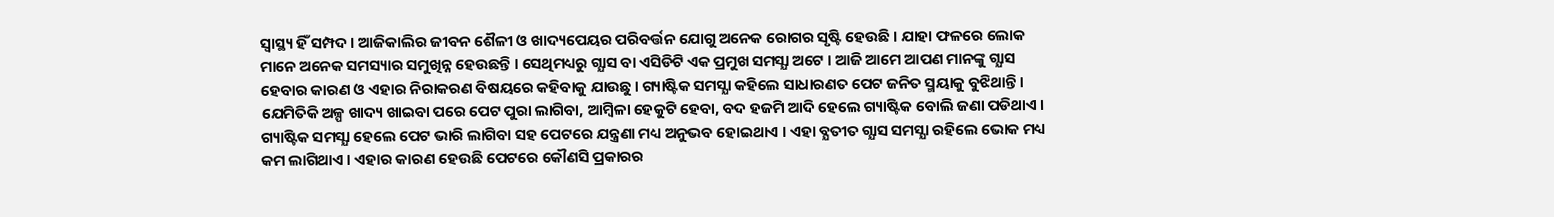ସ୍ୱାସ୍ଥ୍ୟ ହିଁ ସମ୍ପଦ । ଆଜିକାଲିର ଜୀବନ ଶୈଳୀ ଓ ଖାଦ୍ୟପେୟର ପରିବର୍ତ୍ତନ ଯୋଗୁ ଅନେକ ରୋଗର ସୃଷ୍ଟି ହେଉଛି । ଯାହା ଫଳରେ ଲୋକ ମାନେ ଅନେକ ସମସ୍ୟାର ସମୁଖିନ୍ନ ହେଉଛନ୍ତି । ସେଥିମଧ୍ୟରୁ ଗ୍ଯାସ ବା ଏସିଡିଟି ଏକ ପ୍ରମୁଖ ସମସ୍ଯା ଅଟେ । ଆଜି ଆମେ ଆପଣ ମାନଙ୍କୁ ଗ୍ଯାସ ହେବାର କାରଣ ଓ ଏହାର ନିରାକରଣ ବିଷୟରେ କହିବାକୁ ଯାଉଛୁ । ଗ୍ୟାଷ୍ଟିକ ସମସ୍ଯା କହିଲେ ସାଧାରଣତ ପେଟ ଜନିତ ସ୍ମୟାକୁ ବୁଝିଥାନ୍ତି । ଯେମିତିକି ଅଳ୍ପ ଖାଦ୍ୟ ଖାଇବା ପରେ ପେଟ ପୁରା ଲାଗିବା, ଆମ୍ବିଳା ହେକୁଟି ହେବା, ବଦ ହଜମି ଆଦି ହେଲେ ଗ୍ୟାଷ୍ଟିକ ବୋଲି ଜଣା ପଡିଥାଏ ।
ଗ୍ୟାଷ୍ଟିକ ସମସ୍ଯା ହେଲେ ପେଟ ଭାରି ଲାଗିବା ସହ ପେଟରେ ଯନ୍ତ୍ରଣା ମଧ୍ୟ ଅନୁଭବ ହୋଇଥାଏ । ଏହା ବ୍ଯତୀତ ଗ୍ଯାସ ସମସ୍ଯା ରହିଲେ ଭୋକ ମଧ୍ୟ କମ ଲାଗିଥାଏ । ଏହାର କାରଣ ହେଉଛି ପେଟରେ କୌଣସି ପ୍ରକାରର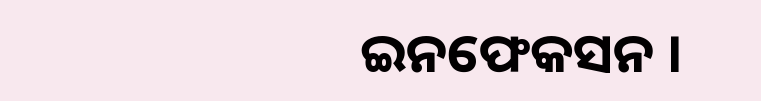ଇନଫେକସନ ।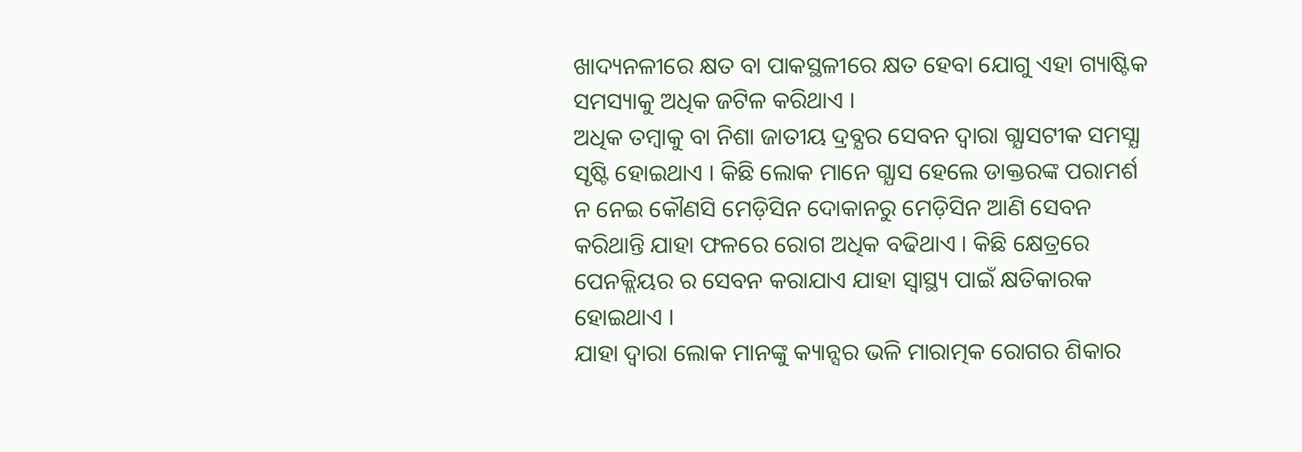ଖାଦ୍ୟନଳୀରେ କ୍ଷତ ବା ପାକସ୍ଥଳୀରେ କ୍ଷତ ହେବା ଯୋଗୁ ଏହା ଗ୍ୟାଷ୍ଟିକ ସମସ୍ୟାକୁ ଅଧିକ ଜଟିଳ କରିଥାଏ ।
ଅଧିକ ତମ୍ବାକୁ ବା ନିଶା ଜାତୀୟ ଦ୍ରବ୍ଯର ସେବନ ଦ୍ଵାରା ଗ୍ଯାସଟୀକ ସମସ୍ଯା ସୃଷ୍ଟି ହୋଇଥାଏ । କିଛି ଲୋକ ମାନେ ଗ୍ଯାସ ହେଲେ ଡାକ୍ତରଙ୍କ ପରାମର୍ଶ ନ ନେଇ କୌଣସି ମେଡ଼ିସିନ ଦୋକାନରୁ ମେଡ଼ିସିନ ଆଣି ସେବନ କରିଥାନ୍ତି ଯାହା ଫଳରେ ରୋଗ ଅଧିକ ବଢିଥାଏ । କିଛି କ୍ଷେତ୍ରରେ ପେନକ୍ଲିୟର ର ସେବନ କରାଯାଏ ଯାହା ସ୍ୱାସ୍ଥ୍ୟ ପାଇଁ କ୍ଷତିକାରକ ହୋଇଥାଏ ।
ଯାହା ଦ୍ଵାରା ଲୋକ ମାନଙ୍କୁ କ୍ୟାନ୍ସର ଭଳି ମାରାତ୍ମକ ରୋଗର ଶିକାର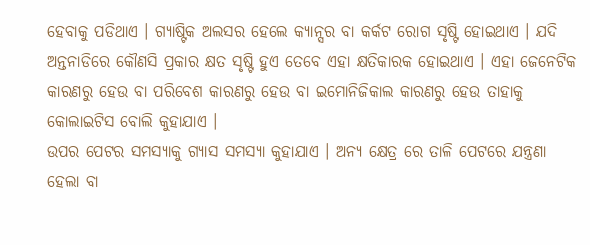ହେବାକୁ ପଡିଥାଏ । ଗ୍ୟାଷ୍ଟିକ ଅଲସର ହେଲେ କ୍ୟାନ୍ସର ବା କର୍କଟ ରୋଗ ସୃଷ୍ଟି ହୋଇଥାଏ । ଯଦି ଅନ୍ତନାଡିରେ କୌଣସି ପ୍ରକାର କ୍ଷତ ସୃଷ୍ଟି ହୁଏ ତେବେ ଏହା କ୍ଷତିକାରକ ହୋଇଥାଏ । ଏହା ଜେନେଟିକ କାରଣରୁ ହେଉ ବା ପରିବେଶ କାରଣରୁ ହେଉ ବା ଇମୋନିଜିକାଲ କାରଣରୁ ହେଉ ତାହାକୁ କୋଲାଇଟିସ ବୋଲି କୁହାଯାଏ ।
ଉପର ପେଟର ସମସ୍ଯାକୁ ଗ୍ଯାସ ସମସ୍ଯା କୁହାଯାଏ । ଅନ୍ୟ କ୍ଷେତ୍ର ରେ ତାଳି ପେଟରେ ଯନ୍ତ୍ରଣା ହେଲା ବା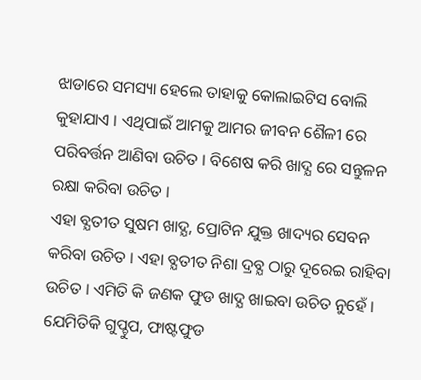ଝାଡାରେ ସମସ୍ୟା ହେଲେ ତାହାକୁ କୋଲାଇଟିସ ବୋଲି କୁହାଯାଏ । ଏଥିପାଇଁ ଆମକୁ ଆମର ଜୀବନ ଶୈଳୀ ରେ ପରିବର୍ତ୍ତନ ଆଣିବା ଉଚିତ । ବିଶେଷ କରି ଖାଦ୍ଯ ରେ ସନ୍ତୁଳନ ରକ୍ଷା କରିବା ଉଚିତ ।
ଏହା ବ୍ଯତୀତ ସୁଷମ ଖାଦ୍ଯ, ପ୍ରୋଟିନ ଯୁକ୍ତ ଖାଦ୍ୟର ସେବନ କରିବା ଉଚିତ । ଏହା ବ୍ଯତୀତ ନିଶା ଦ୍ରବ୍ଯ ଠାରୁ ଦୂରେଇ ରାହିବା ଉଚିତ । ଏମିତି କି ଜଣକ ଫୁଡ ଖାଦ୍ଯ ଖାଇବା ଉଚିତ ନୁହେଁ । ଯେମିତିକି ଗୁପ୍ଚୁପ, ଫାଷ୍ଟଫୁଡ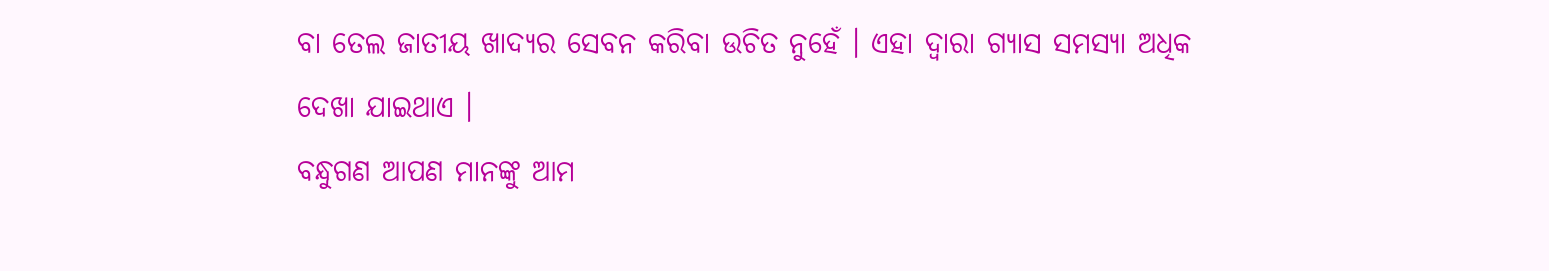ବା ତେଲ ଜାତୀୟ ଖାଦ୍ୟର ସେବନ କରିବା ଉଚିତ ନୁହେଁ । ଏହା ଦ୍ଵାରା ଗ୍ଯାସ ସମସ୍ଯା ଅଧିକ ଦେଖା ଯାଇଥାଏ ।
ବନ୍ଧୁଗଣ ଆପଣ ମାନଙ୍କୁ ଆମ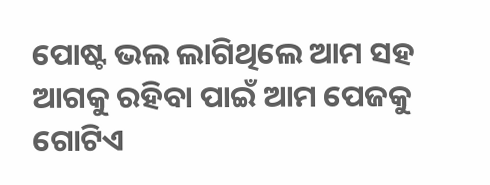ପୋଷ୍ଟ ଭଲ ଲାଗିଥିଲେ ଆମ ସହ ଆଗକୁ ରହିବା ପାଇଁ ଆମ ପେଜକୁ ଗୋଟିଏ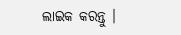ଲାଇକ କରନ୍ତୁ ।